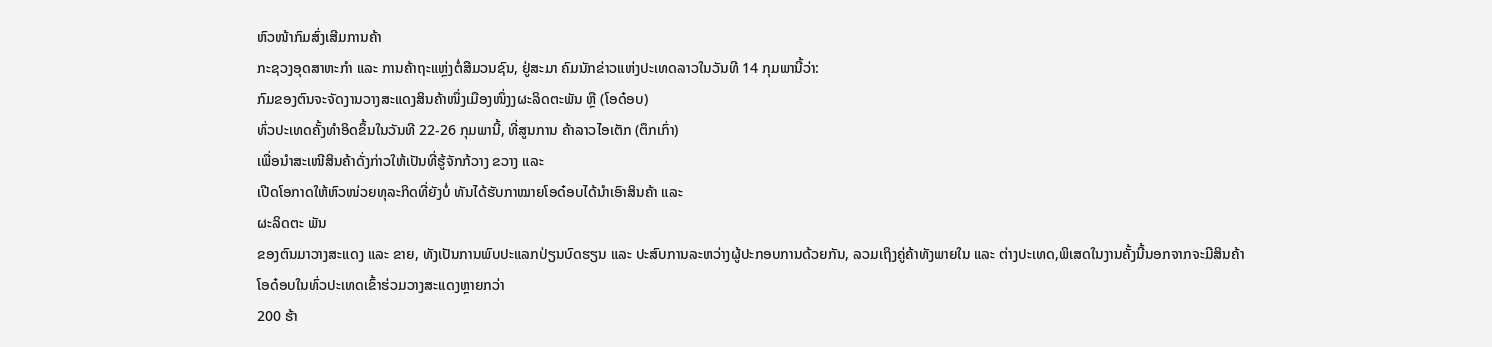ຫົວໜ້າກົມສົ່ງເສີມການຄ້າ
ກະຊວງອຸດສາຫະກຳ ແລະ ການຄ້າຖະແຫຼ່ງຕໍ່ສືມວນຊົນ, ຢູ່ສະມາ ຄົມນັກຂ່າວແຫ່ງປະເທດລາວໃນວັນທີ 14 ກຸມພານີ້ວ່າ:
ກົມຂອງຕົນຈະຈັດງານວາງສະແດງສິນຄ້າໜຶ່ງເມືອງໜຶ່ງງຜະລິດຕະພັນ ຫຼື (ໂອດ໋ອບ)
ທົ່ວປະເທດຄັ້ງທຳອິດຂຶ້ນໃນວັນທີ 22-26 ກຸມພານີ້, ທີ່ສູນການ ຄ້າລາວໄອເຕັກ (ຕຶກເກົ່າ)
ເພື່ອນຳສະເໜີສິນຄ້າດັ່ງກ່າວໃຫ້ເປັນທີ່ຮູ້ຈັກກ້ວາງ ຂວາງ ແລະ
ເປີດໂອກາດໃຫ້ຫົວໜ່ວຍທຸລະກິດທີ່ຍັງບໍ່ ທັນໄດ້ຮັບກາໝາຍໂອດ໋ອບໄດ້ນຳເອົາສິນຄ້າ ແລະ
ຜະລິດຕະ ພັນ
ຂອງຕົນມາວາງສະແດງ ແລະ ຂາຍ, ທັງເປັນການພົບປະແລກປ່ຽນບົດຮຽນ ແລະ ປະສົບການລະຫວ່າງຜູ້ປະກອບການດ້ວຍກັນ, ລວມເຖິງຄູ່ຄ້າທັງພາຍໃນ ແລະ ຕ່າງປະເທດ,ພິເສດໃນງານຄັ້ງນີ້ນອກຈາກຈະມີສິນຄ້າໂອດ໋ອບໃນທົ່ວປະເທດເຂົ້າຮ່ວມວາງສະແດງຫຼາຍກວ່າ
200 ຮ້າ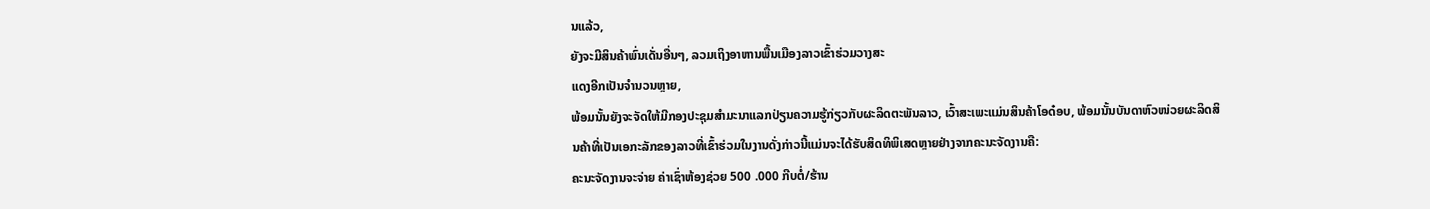ນແລ້ວ,
ຍັງຈະມີສິນຄ້າພົ່ນເດັ່ນອື່ນໆ, ລວມເຖິງອາຫານພື້ນເມືອງລາວເຂົ້າຮ່ວມວາງສະ
ແດງອີກເປັນຈຳນວນຫຼາຍ,
ພ້ອມນັ້ນຍັງຈະຈັດໃຫ້ມີກອງປະຊຸມສຳມະນາແລກປ່ຽນຄວາມຮູ້ກ່ຽວກັບຜະລິດຕະພັນລາວ, ເວົ້າສະເພະແມ່ນສິນຄ້າໂອດ໋ອບ, ພ້ອມນັ້ນບັນດາຫົວໜ່ວຍຜະລິດສິນຄ້າທີ່ເປັນເອກະລັກຂອງລາວທີ່ເຂົ້າຮ່ວມໃນງານດັ່ງກ່າວນີ້ແມ່ນຈະໄດ້ຮັບສິດທິພິເສດຫຼາຍຢ່າງຈາກຄະນະຈັດງານຄື:
ຄະນະຈັດງານຈະຈ່າຍ ຄ່າເຊົ່າຫ້ອງຊ່ວຍ 500 .000 ກີບຕໍ່/ຮ້ານ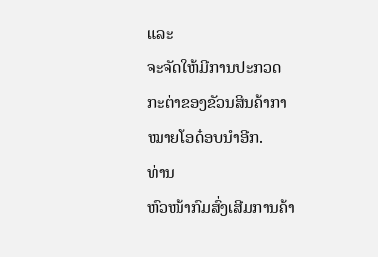ແລະ
ຈະຈັດໃຫ້ມີການປະກວດກະຕ່າຂອງຂັວນສິນຄ້າກາໝາຍໂອດ໋ອບນຳອີກ.
ທ່ານ
ຫົວໜ້າກົມສົ່ງເສີມການຄ້າ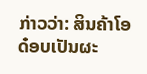ກ່າວວ່າ: ສິນຄ້າໂອດ໋ອບເປັນຜະ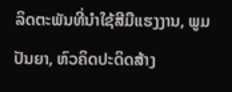ລິດຕະພັນທີ່ນຳໃຊ້ສີມືແຮງງານ, ພູມປັນຍາ, ຫົວຄິດປະດິດສ້າງ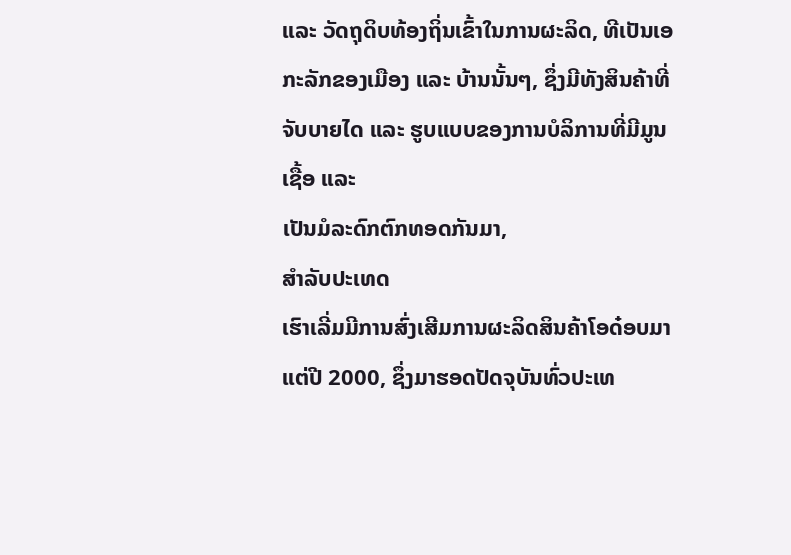ແລະ ວັດຖຸດິບທ້ອງຖິ່ນເຂົ້າໃນການຜະລິດ, ທີເປັນເອກະລັກຂອງເມືອງ ແລະ ບ້ານນັ້ນໆ, ຊຶ່ງມີທັງສິນຄ້າທີ່ຈັບບາຍໄດ ແລະ ຮູບແບບຂອງການບໍລິການທີ່ມີມູນເຊື້ອ ແລະ
ເປັນມໍລະດົກຕົກທອດກັນມາ,
ສຳລັບປະເທດ
ເຮົາເລີ່ມມີການສົ່ງເສີມການຜະລິດສິນຄ້າໂອດ໋ອບມາແຕ່ປີ 2000, ຊຶ່ງມາຮອດປັດຈຸບັນທົ່ວປະເທ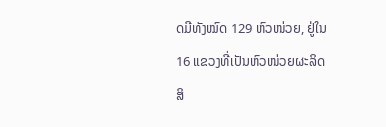ດມີທັງໝົດ 129 ຫົວໜ່ວຍ, ຢູ່ໃນ 16 ແຂວງທີ່ເປັນຫົວໜ່ວຍຜະລິດສິ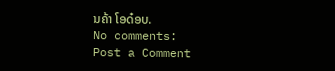ນຄ້າ ໂອດ໋ອບ.
No comments:
Post a Comment